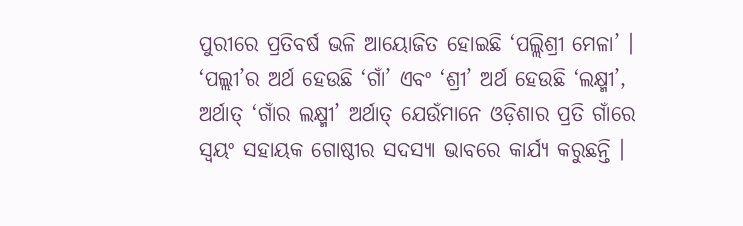ପୁରୀରେ ପ୍ରତିବର୍ଷ ଭଳି ଆୟୋଜିତ ହୋଇଛି ‘ପଲ୍ଲିଶ୍ରୀ ମେଳା’ । ‘ପଲ୍ଲୀ’ର ଅର୍ଥ ହେଉଛି ‘ଗାଁ’ ଏବଂ ‘ଶ୍ରୀ’ ଅର୍ଥ ହେଉଛି ‘ଲକ୍ଷ୍ମୀ’, ଅର୍ଥାତ୍ ‘ଗାଁର ଲକ୍ଷ୍ମୀ’ ଅର୍ଥାତ୍ ଯେଉଁମାନେ ଓଡ଼ିଶାର ପ୍ରତି ଗାଁରେ ସ୍ୱୟଂ ସହାୟକ ଗୋଷ୍ଠୀର ସଦସ୍ୟା ଭାବରେ କାର୍ଯ୍ୟ କରୁଛନ୍ତି ।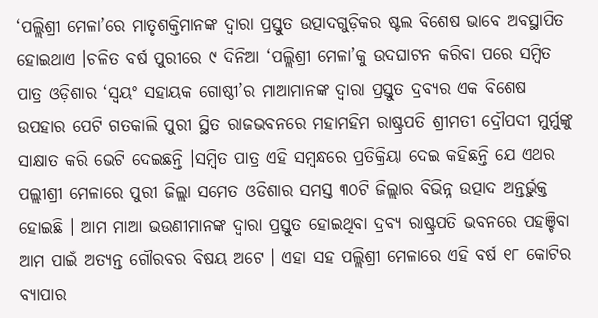‘ପଲ୍ଲିଶ୍ରୀ ମେଳା’ରେ ମାତୃଶକ୍ତିମାନଙ୍କ ଦ୍ୱାରା ପ୍ରସ୍ତୁତ ଉତ୍ପାଦଗୁଡ଼ିକର ଷ୍ଟଲ ବିଶେଷ ଭାବେ ଅବସ୍ଥାପିତ ହୋଇଥାଏ ।ଚଳିତ ବର୍ଷ ପୁରୀରେ ୯ ଦିନିଆ ‘ପଲ୍ଲିଶ୍ରୀ ମେଳା’କୁ ଉଦଘାଟନ କରିବା ପରେ ସମ୍ବିତ ପାତ୍ର ଓଡ଼ିଶାର ‘ସ୍ଵୟଂ ସହାୟକ ଗୋଷ୍ଠୀ’ର ମାଆମାନଙ୍କ ଦ୍ୱାରା ପ୍ରସ୍ତୁତ ଦ୍ରବ୍ୟର ଏକ ବିଶେଷ ଉପହାର ପେଟି ଗତକାଲି ପୁରୀ ସ୍ଥିତ ରାଜଭବନରେ ମହାମହିମ ରାଷ୍ଟ୍ରପତି ଶ୍ରୀମତୀ ଦ୍ରୌପଦୀ ମୁର୍ମୁଙ୍କୁ ସାକ୍ଷାତ କରି ଭେଟି ଦେଇଛନ୍ତି ।ସମ୍ବିତ ପାତ୍ର ଏହି ସମ୍ବନ୍ଧରେ ପ୍ରତିକ୍ରିୟା ଦେଇ କହିଛନ୍ତି ଯେ ଏଥର ପଲ୍ଲୀଶ୍ରୀ ମେଳାରେ ପୁରୀ ଜିଲ୍ଲା ସମେତ ଓଡିଶାର ସମସ୍ତ ୩୦ଟି ଜିଲ୍ଲାର ବିଭିନ୍ନ ଉତ୍ପାଦ ଅନ୍ତର୍ଭୁକ୍ତ ହୋଇଛି । ଆମ ମାଆ ଭଉଣୀମାନଙ୍କ ଦ୍ଵାରା ପ୍ରସ୍ତୁତ ହୋଇଥିବା ଦ୍ରବ୍ୟ ରାଷ୍ଟ୍ରପତି ଭବନରେ ପହଞ୍ଚିବା ଆମ ପାଇଁ ଅତ୍ୟନ୍ତ ଗୌରବର ବିଷୟ ଅଟେ । ଏହା ସହ ପଲ୍ଲିଶ୍ରୀ ମେଳାରେ ଏହି ବର୍ଷ ୧୮ କୋଟିର ବ୍ୟାପାର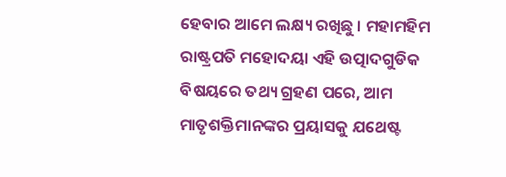ହେବାର ଆମେ ଲକ୍ଷ୍ୟ ରଖିଛୁ । ମହାମହିମ ରାଷ୍ଟ୍ରପତି ମହୋଦୟା ଏହି ଉତ୍ପାଦଗୁଡିକ ବିଷୟରେ ତଥ୍ୟ ଗ୍ରହଣ ପରେ, ଆମ ମାତୃଶକ୍ତିମାନଙ୍କର ପ୍ରୟାସକୁ ଯଥେଷ୍ଟ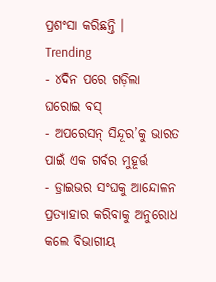ପ୍ରଶଂସା କରିଛନ୍ତି ।
Trending
- ୪ଦିନ ପରେ ଗଡ଼ିଲା ଘରୋଇ ବସ୍
- ଅପରେସନ୍ ସିନ୍ଦୂର’କୁ ଭାରତ ପାଇଁ ଏକ ଗର୍ବର ମୁହୂର୍ତ୍ତ
- ଡ୍ରାଇଭର ସଂଘକୁ ଆନ୍ଦୋଳନ ପ୍ରତ୍ୟାହାର କରିବାକୁ ଅନୁରୋଧ କଲେ ବିଭାଗୀୟ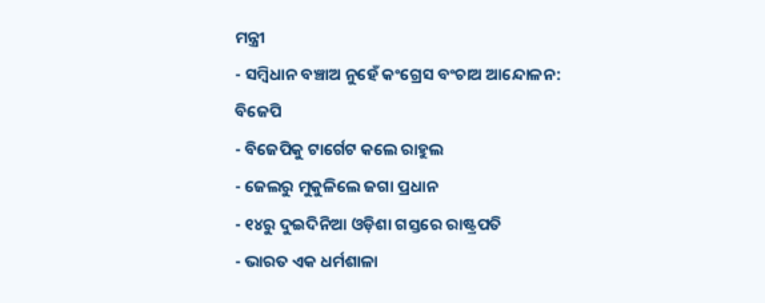ମନ୍ତ୍ରୀ
- ସମ୍ବିଧାନ ବଞ୍ଚାଅ ନୁହେଁ କଂଗ୍ରେସ ବଂଚାଅ ଆନ୍ଦୋଳନ: ବିଜେପି
- ବିଜେପିକୁ ଟାର୍ଗେଟ କଲେ ରାହୁଲ
- ଜେଲରୁ ମୁକୁଳିଲେ ଜଗା ପ୍ରଧାନ
- ୧୪ରୁ ଦୁଇଦିନିଆ ଓଡ଼ିଶା ଗସ୍ତରେ ରାଷ୍ଟ୍ରପତି
- ଭାରତ ଏକ ଧର୍ମଶାଳା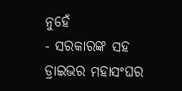ନୁହେଁ
- ସରକାରଙ୍କ ସହ ଡ୍ରାଇଭର ମହାସଂଘର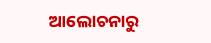ଆଲୋଚନାରୁ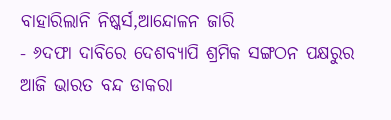ବାହାରିଲାନି ନିଷ୍କର୍ସ,ଆନ୍ଦୋଳନ ଜାରି
- ୬ଦଫା ଦାବିରେ ଦେଶବ୍ୟାପି ଶ୍ରମିକ ସଙ୍ଗଠନ ପକ୍ଷରୁର ଆଜି ଭାରତ ବନ୍ଦ ଡାକରା